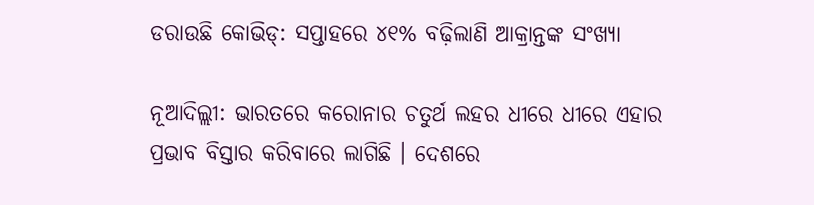ଡରାଉଛି କୋଭିଡ୍: ସପ୍ତାହରେ ୪୧% ବଢ଼ିଲାଣି ଆକ୍ରାନ୍ତଙ୍କ ସଂଖ୍ୟା

ନୂଆଦିଲ୍ଲୀ: ଭାରତରେ କରୋନାର ଚତୁର୍ଥ ଲହର ଧୀରେ ଧୀରେ ଏହାର ପ୍ରଭାବ ବିସ୍ତାର କରିବାରେ ଲାଗିଛି । ଦେଶରେ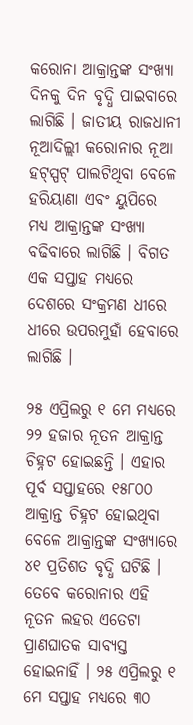କରୋନା ଆକ୍ରାନ୍ତଙ୍କ ସଂଖ୍ୟା ଦିନକୁ ଦିନ ବୃଦ୍ଧି ପାଇବାରେ ଲାଗିଛି । ଜାତୀୟ ରାଜଧାନୀ ନୂଆଦିଲ୍ଲୀ କରୋନାର ନୂଆ ହଟ୍ସ୍ପଟ୍ ପାଲଟିଥିବା ବେଳେ ହରିୟାଣା ଏବଂ ୟୁପିରେ ମଧ୍ୟ ଆକ୍ରାନ୍ତଙ୍କ ସଂଖ୍ୟା ବଢିବାରେ ଲାଗିଛି । ବିଗତ ଏକ ସପ୍ତାହ ମଧ୍ୟରେ ଦେଶରେ ସଂକ୍ରମଣ ଧୀରେ ଧୀରେ ଉପରମୁହାଁ ହେବାରେ ଲାଗିଛି ।

୨୫ ଏପ୍ରିଲରୁ ୧ ମେ ମଧ୍ୟରେ ୨୨ ହଜାର ନୂତନ ଆକ୍ରାନ୍ତ ଚିହ୍ନଟ ହୋଇଛନ୍ତି । ଏହାର ପୂର୍ବ ସପ୍ତାହରେ ୧୫୮୦୦ ଆକ୍ରାନ୍ତ ଚିହ୍ନଟ ହୋଇଥିବା ବେଳେ ଆକ୍ରାନ୍ତଙ୍କ ସଂଖ୍ୟାରେ ୪୧ ପ୍ରତିଶତ ବୃଦ୍ଧି ଘଟିଛି । ତେବେ କରୋନାର ଏହି ନୂତନ ଲହର ଏତେଟା ପ୍ରାଣଘାତକ ସାବ୍ୟସ୍ତ ହୋଇନାହିଁ । ୨୫ ଏପ୍ରିଲରୁ ୧ ମେ ସପ୍ତାହ ମଧ୍ୟରେ ୩୦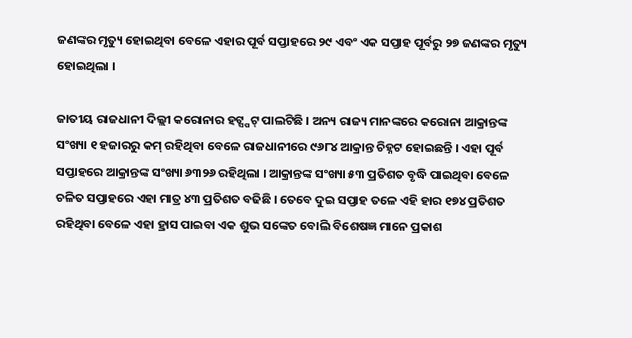ଜଣଙ୍କର ମୃତ୍ୟୁ ହୋଇଥିବା ବେଳେ ଏହାର ପୂର୍ବ ସପ୍ତାହରେ ୨୯ ଏବଂ ଏକ ସପ୍ତାହ ପୂର୍ବରୁ ୨୭ ଜଣଙ୍କର ମୃତ୍ୟୁ ହୋଇଥିଲା ।

ଜାତୀୟ ରାଜଧାନୀ ଦିଲ୍ଲୀ କରୋନାର ହଟ୍ସ୍ପଟ୍ ପାଲଟିଛି । ଅନ୍ୟ ରାଜ୍ୟ ମାନଙ୍କରେ କରୋନା ଆକ୍ରାନ୍ତଙ୍କ ସଂଖ୍ୟା ୧ ହଜାରରୁ କମ୍ ରହିଥିବା ବେଳେ ରାଜଧାନୀରେ ୯୬୮୪ ଆକ୍ରାନ୍ତ ଚିହ୍ନଟ ହୋଇଛନ୍ତି । ଏହା ପୂର୍ବ ସପ୍ତାହରେ ଆକ୍ରାନ୍ତଙ୍କ ସଂଖ୍ୟା ୬୩୨୬ ରହିଥିଲା । ଆକ୍ରାନ୍ତଙ୍କ ସଂଖ୍ୟା ୫୩ ପ୍ରତିଶତ ବୃଦ୍ଧି ପାଇଥିବା ବେଳେ ଚଳିତ ସପ୍ତାହରେ ଏହା ମାତ୍ର ୪୩ ପ୍ରତିଶତ ବଢିଛି । ତେବେ ଦୁଇ ସପ୍ତାହ ତଳେ ଏହି ହାର ୧୭୪ ପ୍ରତିଶତ ରହିଥିବା ବେଳେ ଏହା ହ୍ରାସ ପାଇବା ଏକ ଶୁଭ ସଙ୍କେତ ବୋଲି ବିଶେଷଜ୍ଞ ମାନେ ପ୍ରକାଶ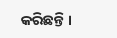କରିଛନ୍ତି ।